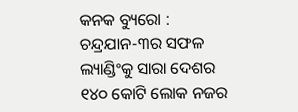କନକ ବ୍ୟୁରୋ : ଚନ୍ଦ୍ରଯାନ-୩ର ସଫଳ ଲ୍ୟାଣ୍ଡିଂକୁ ସାରା ଦେଶର ୧୪୦ କୋଟି ଲୋକ ନଜର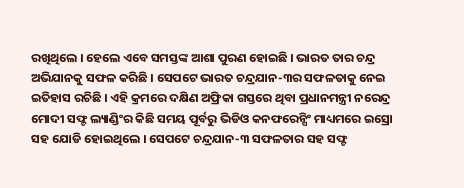ରଖିଥିଲେ । ହେଲେ ଏବେ ସମସ୍ତଙ୍କ ଆଶା ପୁରଣ ହୋଇଛି । ଭାରତ ତାର ଚନ୍ଦ୍ର ଅଭିଯାନକୁ ସଫଳ କରିଛି । ସେପଟେ ଭାରତ ଚନ୍ଦ୍ରଯାନ-୩ର ସଫଳତାକୁ ନେଇ ଇତିହାସ ରଚିଛି । ଏହି କ୍ରମରେ ଦକ୍ଷିଣ ଅଫ୍ରିକା ଗସ୍ତରେ ଥିବା ପ୍ରଧାନମନ୍ତ୍ରୀ ନରେନ୍ଦ୍ର ମୋଦୀ ସଫ୍ଟ ଲ୍ୟାଣ୍ଡିଂର କିଛି ସମୟ ପୂର୍ବରୁ ଭିଡିଓ କନଫରେନ୍ସିଂ ମାଧ୍ୟମରେ ଇସ୍ରୋ ସହ ଯୋଡି ହୋଇଥିଲେ । ସେପଟେ ଚନ୍ଦ୍ରଯାନ-୩ ସଫଳତାର ସହ ସଫ୍ଟ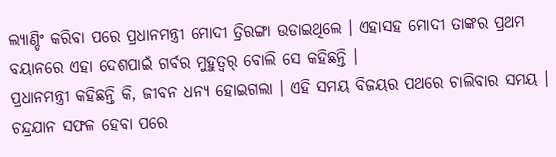ଲ୍ୟାଣ୍ଡିଂ କରିବା ପରେ ପ୍ରଧାନମନ୍ତ୍ରୀ ମୋଦୀ ତ୍ରିରଙ୍ଗା ଉଡାଇଥିଲେ । ଏହାସହ ମୋଦୀ ତାଙ୍କର ପ୍ରଥମ ବୟାନରେ ଏହା ଦେଶପାଇଁ ଗର୍ବର ମୁହୁତ୍ୱର୍ ବୋଲି ସେ କହିଛନ୍ତି ।
ପ୍ରଧାନମନ୍ତ୍ରୀ କହିଛନ୍ତି କି, ଜୀବନ ଧନ୍ୟ ହୋଇଗଲା । ଏହି ସମୟ ବିଜୟର ପଥରେ ଚାଲିବାର ସମୟ । ଚନ୍ଦ୍ରଯାନ ସଫଳ ହେବା ପରେ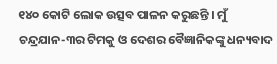୧୪୦ କୋଟି ଲୋକ ଉତ୍ସବ ପାଳନ କରୁଛନ୍ତି । ମୁଁ ଚନ୍ଦ୍ରଯାନ-୩ର ଟିମକୁ ଓ ଦେଶର ବୈଜ୍ଞାନିକଙ୍କୁ ଧନ୍ୟବାଦ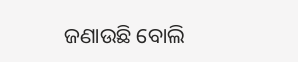ଜଣାଉଛି ବୋଲି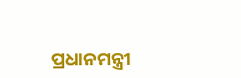ପ୍ରଧାନମନ୍ତ୍ରୀ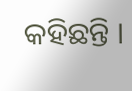କହିଛନ୍ତି ।